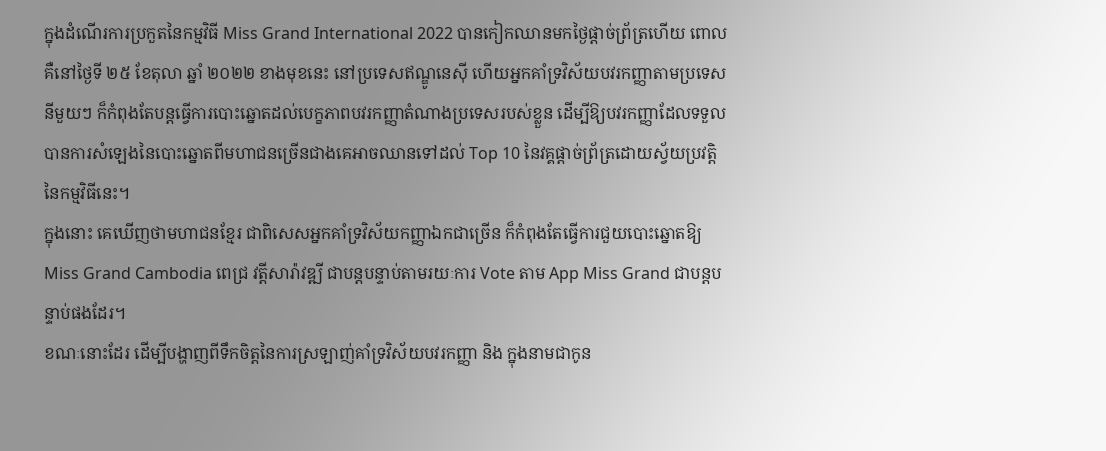ក្នុងដំណើរការប្រកួតនៃកម្មវិធី Miss Grand International 2022 បានកៀកឈានមកថ្ងៃផ្ដាច់ព្រ័ត្រហើយ ពោលគឺនៅថ្ងៃទី ២៥ ខែតុលា ឆ្នាំ ២០២២ ខាងមុខនេះ នៅប្រទេសឥណ្ឌូនេស៊ី ហើយអ្នកគាំទ្រវិស័យបវរកញ្ញាតាមប្រទេសនីមួយៗ ក៏កំពុងតែបន្តធ្វើការបោះឆ្នោតដល់បេក្ខភាពបវរកញ្ញាតំណាងប្រទេសរបស់ខ្លួន ដើម្បីឱ្យបវរកញ្ញាដែលទទួលបានការសំឡេងនៃបោះឆ្នោតពីមហាជនច្រើនជាងគេអាចឈានទៅដល់ Top 10 នៃវគ្គផ្ដាច់ព្រ័ត្រដោយស្វ័យប្រវត្តិនៃកម្មវិធីនេះ។
ក្នុងនោះ គេឃើញថាមហាជនខ្មែរ ជាពិសេសអ្នកគាំទ្រវិស័យកញ្ញាឯកជាច្រើន ក៏កំពុងតែធ្វើការជួយបោះឆ្នោតឱ្យ Miss Grand Cambodia ពេជ្រ វត្តីសារ៉ាវឌ្ឍី ជាបន្តបន្ទាប់តាមរយៈការ Vote តាម App Miss Grand ជាបន្តបន្ទាប់ផងដែរ។
ខណៈនោះដែរ ដើម្បីបង្ហាញពីទឹកចិត្តនៃការស្រឡាញ់គាំទ្រវិស័យបវរកញ្ញា និង ក្នុងនាមជាកូន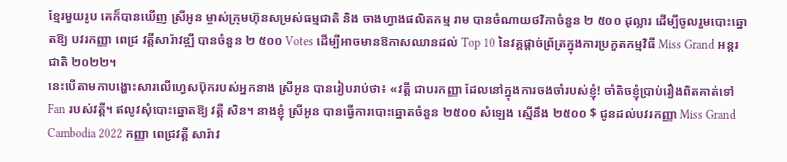ខ្មែរមួយរូប គេក៏បានឃើញ ស្រីអូន ម្ចាស់ក្រុមហ៊ុនសម្រស់ធម្មជាតិ និង ចាងហ្វាងផលិតកម្ម រាម បានចំណាយថវិកាចំនួន ២ ៥០០ ដុល្លារ ដើម្បីចូលរួមបោះឆ្នោតឱ្យ បវរកញ្ញា ពេជ្រ វត្តីសារ៉ាវឌ្ឍី បានចំនួន ២ ៥០០ Votes ដើម្បីអាចមានឱកាសឈានដល់ Top 10 នៃវគ្គផ្ដាច់ព្រ័ត្រក្នុងការប្រកួតកម្មវិធី Miss Grand អន្តរជាតិ ២០២២។
នេះបើតាមកាបង្ហោះសារលើហ្វេសប៊ុករបស់អ្នកនាង ស្រីអូន បានរៀបរាប់ថា៖ «វត្តី ជាបរកញ្ញា ដែលនៅក្នុងការចងចាំរបស់ខ្ញុំ! ចាំតិចខ្ញុំប្រាប់រឿងពិតគាត់ទៅ Fan របស់វត្តី។ ឥលូវសុំបោះឆ្នោតឱ្យ វត្តី សិន។ នាងខ្ញុំ ស្រីអូន បានធ្វើការបោះឆ្នោតចំនួន ២៥០០ សំឡេង ស្មើនឹង ២៥០០ $ ជូនដល់បវរកញ្ញា Miss Grand Cambodia 2022 កញ្ញា ពេជ្រវត្តី សារ៉ាវ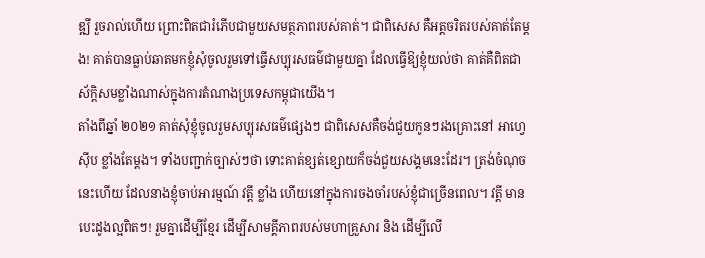ឌ្ឍី រួចរាល់ហើយ ព្រោះពិតជារំភើបជាមួយសមត្ថភាពរបស់គាត់។ ជាពិសេស គឺអត្តចរិតរបស់គាត់តែម្តង! គាត់បានធ្លាប់ឆាតមកខ្ញុំសុំចូលរួមទៅធ្វើសប្បុរសធម៌ជាមួយគ្នា ដែលធ្វើឱ្យខ្ញុំយល់ថា គាត់គឺពិតជាស័ក្ដិសមខ្លាំងណាស់ក្នុងការតំណាងប្រទេសកម្ពុជាយើង។
តាំងពីឆ្នាំ ២០២១ គាត់សុំខ្ញុំចូលរួមសប្បុរសធម៌ផ្សេងៗ ជាពិសេសគឺចង់ជួយកូនៗរងគ្រោះនៅ អាហ្វេស៊ីប ខ្លាំងតែម្ដង។ ទាំងបញ្ជាក់ច្បាស់ៗថា ទោះគាត់ខ្សត់ខ្សោយក៏ចង់ជួយសង្គមនេះដែរ។ ត្រង់ចំណុចនេះហើយ ដែលនាងខ្ញុំចាប់អារម្មណ៍ វត្តី ខ្លាំង ហើយនៅក្នុងការចងចាំរបស់ខ្ញុំជាច្រើនពេល។ វត្តី មានបេះដូងល្អពិតៗ! រួមគ្នាដើម្បីខ្មែរ ដើម្បីសាមគ្គីភាពរបស់មហាគ្រួសារ និង ដើម្បីលើ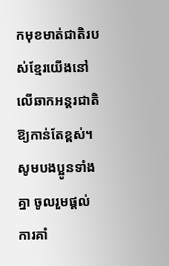កមុខមាត់ជាតិរបស់ខ្មែរយើងនៅលើឆាកអន្តរជាតិឱ្យកាន់តែខ្ពស់។ សូមបងប្អូនទាំងគ្នា ចូលរួមផ្តល់ការគាំ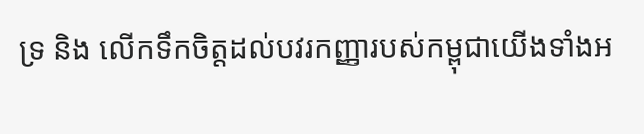ទ្រ និង លើកទឹកចិត្តដល់បវរកញ្ញារបស់កម្ពុជាយើងទាំងអ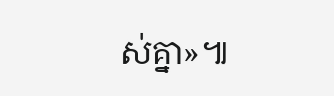ស់គ្នា»៕